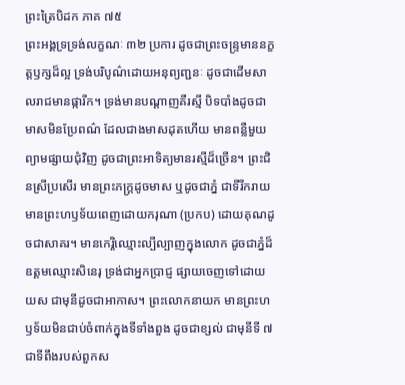ព្រះត្រៃបិដក ភាគ ៧៥
ព្រះអង្គទ្រទ្រង់លក្ខណៈ ៣២ ប្រការ ដូចជាព្រះចន្រ្ទមាននក្ខត្តឫក្សដ៏ល្អ ទ្រង់បរិបូណ៌ដោយអនុព្យញ្ជនៈ ដូចជាដើមសាលរាជមានផ្ការីក។ ទ្រង់មានបណ្តាញគឺរស្មី បិទបាំងដូចជាមាសមិនប្រែពណ៌ ដែលជាងមាសដុតហើយ មានពន្លឺមួយព្យាមផ្សាយជុំវិញ ដូចជាព្រះអាទិត្យមានរស្មីដ៏ច្រើន។ ព្រះជិនស្រីប្រសើរ មានព្រះភក្រ្តដូចមាស ឬដូចជាភ្នំ ជាទីរីករាយ មានព្រះហឫទ័យពេញដោយករុណា (ប្រកប) ដោយគុណដូចជាសាគរ។ មានកេរ្តិឈ្មោះល្បីល្បាញក្នុងលោក ដូចជាភ្នំដ៏ឧត្តមឈ្មោះសិនេរុ ទ្រង់ជាអ្នកប្រាជ្ញ ផ្សាយចេញទៅដោយយស ជាមុនីដូចជាអាកាស។ ព្រះលោកនាយក មានព្រះហឫទ័យមិនជាប់ចំពាក់ក្នុងទីទាំងពួង ដូចជាខ្សល់ ជាមុនីទី ៧ ជាទីពឹងរបស់ពួកស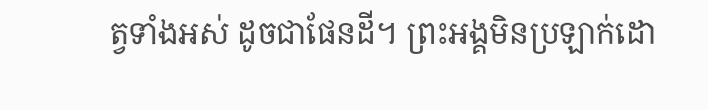ត្វទាំងអស់ ដូចជាផែនដី។ ព្រះអង្គមិនប្រឡាក់ដោ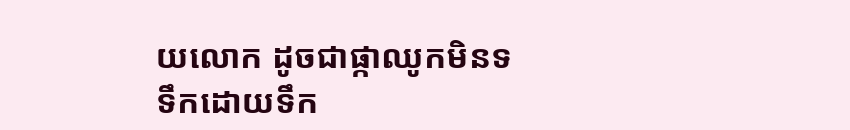យលោក ដូចជាផ្កាឈូកមិនទទឹកដោយទឹក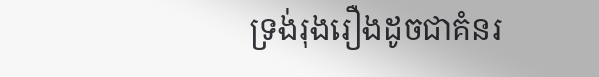ទ្រង់រុងរឿងដូចជាគំនរ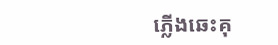ភ្លើងឆេះគុ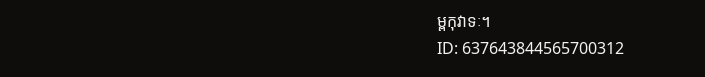ម្ពកុវាទៈ។
ID: 637643844565700312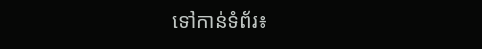ទៅកាន់ទំព័រ៖